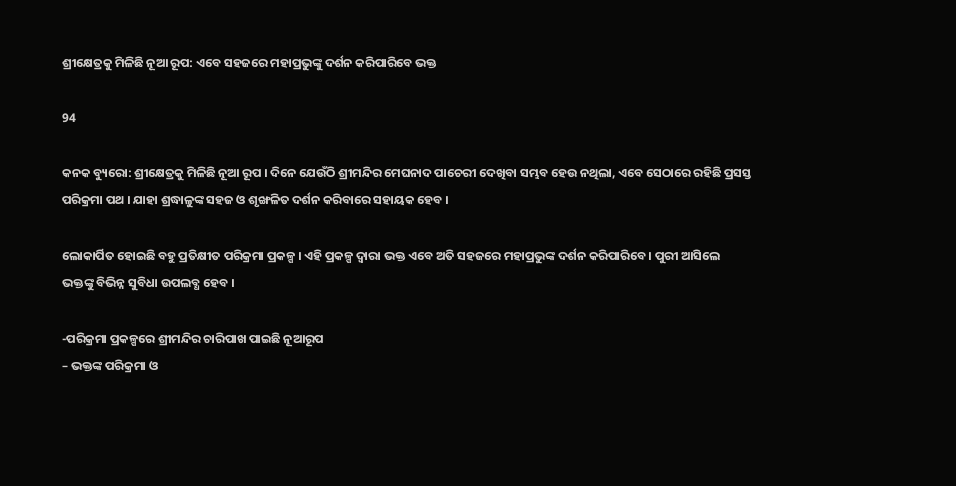ଶ୍ରୀକ୍ଷେତ୍ରକୁ ମିଳିଛି ନୂଆ ରୂପ: ଏବେ ସହଜରେ ମହାପ୍ରଭୁଙ୍କୁ ଦର୍ଶନ କରିପାରିବେ ଭକ୍ତ

94

କନକ ବ୍ୟୁରୋ: ଶ୍ରୀକ୍ଷେତ୍ରକୁ ମିଳିଛି ନୂଆ ରୂପ । ଦିନେ ଯେଉଁଠି ଶ୍ରୀମନ୍ଦିର ମେଘନାଦ ପାଚେରୀ ଦେଖିବା ସମ୍ଭବ ହେଉ ନଥିଲା, ଏବେ ସେଠାରେ ରହିଛି ପ୍ରସସ୍ତ ପରିକ୍ରମା ପଥ । ଯାହା ଶ୍ରଦ୍ଧାଳୁଙ୍କ ସହଜ ଓ ଶୃଙ୍ଖଳିତ ଦର୍ଶନ କରିବାରେ ସହାୟକ ହେବ ।

ଲୋକାର୍ପିତ ହୋଇଛି ବହୁ ପ୍ରତିକ୍ଷୀତ ପରିକ୍ରମା ପ୍ରକଳ୍ପ । ଏହି ପ୍ରକଳ୍ପ ଦ୍ୱାରା ଭକ୍ତ ଏବେ ଅତି ସହଜରେ ମହାପ୍ରଭୁଙ୍କ ଦର୍ଶନ କରିପାରିବେ । ପୁରୀ ଆସିଲେ ଭକ୍ତଙ୍କୁ ବିଭିନ୍ନ ସୁବିଧା ଉପଲବ୍ଧ ହେବ ।

-ପରିକ୍ରମା ପ୍ରକଳ୍ପରେ ଶ୍ରୀମନ୍ଦିର ଚାରିପାଖ ପାଇଛି ନୂଆରୂପ
– ଭକ୍ତଙ୍କ ପରିକ୍ରମା ଓ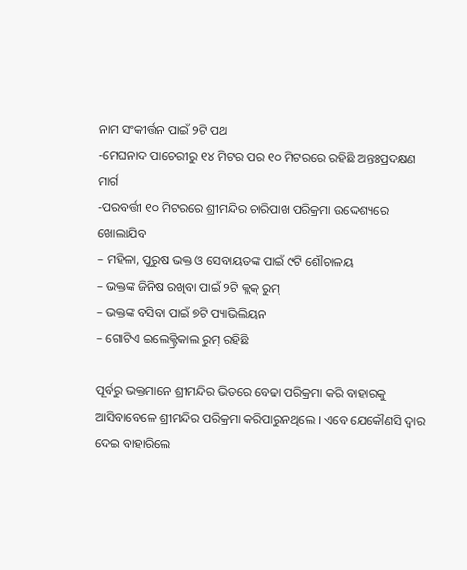ନାମ ସଂକୀର୍ତ୍ତନ ପାଇଁ ୨ଟି ପଥ
-ମେଘନାଦ ପାଚେରୀରୁ ୧୪ ମିଟର ପର ୧୦ ମିଟରରେ ରହିଛି ଅନ୍ତଃପ୍ରଦକ୍ଷଣ ମାର୍ଗ
-ପରବର୍ତ୍ତୀ ୧୦ ମିଟରରେ ଶ୍ରୀମନ୍ଦିର ଚାରିପାଖ ପରିକ୍ରମା ଉଦ୍ଦେଶ୍ୟରେ ଖୋଲାଯିବ
– ମହିଳା, ପୁରୁଷ ଭକ୍ତ ଓ ସେବାୟତଙ୍କ ପାଇଁ ୯ଟି ଶୌଚାଳୟ
– ଭକ୍ତଙ୍କ ଜିନିଷ ରଖିବା ପାଇଁ ୨ଟି କ୍ଲକ୍ ରୁମ୍
– ଭକ୍ତଙ୍କ ବସିବା ପାଇଁ ୭ଟି ପ୍ୟାଭିଲିୟନ
– ଗୋଟିଏ ଇଲେକ୍ଟ୍ରିକାଲ ରୁମ୍ ରହିଛି

ପୂର୍ବରୁ ଭକ୍ତମାନେ ଶ୍ରୀମନ୍ଦିର ଭିତରେ ବେଢା ପରିକ୍ରମା କରି ବାହାରକୁ ଆସିବାବେଳେ ଶ୍ରୀମନ୍ଦିର ପରିକ୍ରମା କରିପାରୁନଥିଲେ । ଏବେ ଯେକୌଣସି ଦ୍ୱାର ଦେଇ ବାହାରିଲେ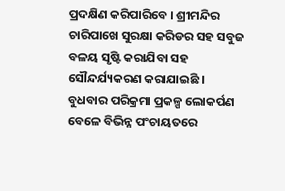ପ୍ରଦକ୍ଷିଣ କରିପାରିବେ । ଶ୍ରୀମନ୍ଦିର ଚାରିପାଖେ ସୁରକ୍ଷା କରିଡର ସହ ସବୁଜ ବଳୟ ସୃଷ୍ଟି କରାଯିବା ସହ ସୌନ୍ଦର୍ଯ୍ୟକରଣ କରାଯାଇଛି । ବୁଧବାର ପରିକ୍ରମା ପ୍ରକଳ୍ପ ଲୋକର୍ପଣ ବେଳେ ବିଭିନ୍ନ ପଂଚାୟତରେ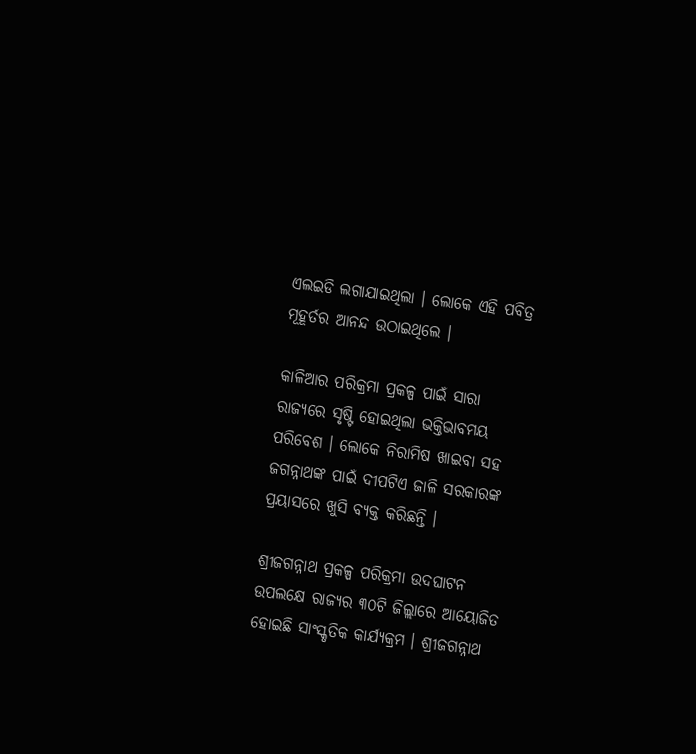ଏଲଇଡି ଲଗାଯାଇଥିଲା । ଲୋକେ ଏହି ପବିତ୍ର ମୂହୂର୍ତର ଆନନ୍ଦ ଉଠାଇଥିଲେ ।

କାଳିଆର ପରିକ୍ରମା ପ୍ରକଳ୍ପ ପାଇଁ ସାରା ରାଜ୍ୟରେ ସୃଷ୍ଟି ହୋଇଥିଲା ଭକ୍ତିଭାବମୟ ପରିବେଶ । ଲୋକେ ନିରାମିଷ ଖାଇବା ସହ ଜଗନ୍ନାଥଙ୍କ ପାଇଁ ଦୀପଟିଏ ଜାଳି ସରକାରଙ୍କ ପ୍ରୟାସରେ ଖୁସି ବ୍ୟକ୍ତ କରିଛନ୍ତି ।

ଶ୍ରୀଜଗନ୍ନାଥ ପ୍ରକଳ୍ପ ପରିକ୍ରମା ଉଦଘାଟନ ଉପଲକ୍ଷେ ରାଜ୍ୟର ୩୦ଟି ଜିଲ୍ଲାରେ ଆୟୋଜିତ ହୋଇଛି ସାଂସ୍କୃତିକ କାର୍ଯ୍ୟକ୍ରମ । ଶ୍ରୀଜଗନ୍ନାଥ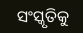ସଂସ୍କୃତିକୁ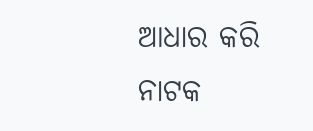ଆଧାର କରି ନାଟକ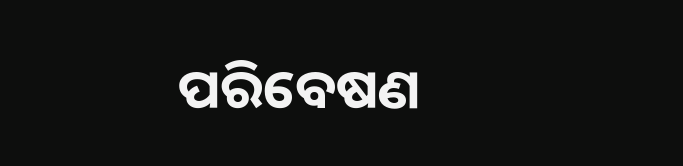ପରିବେଷଣ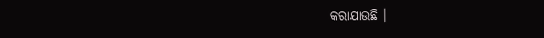କରାଯାଉଛି ।